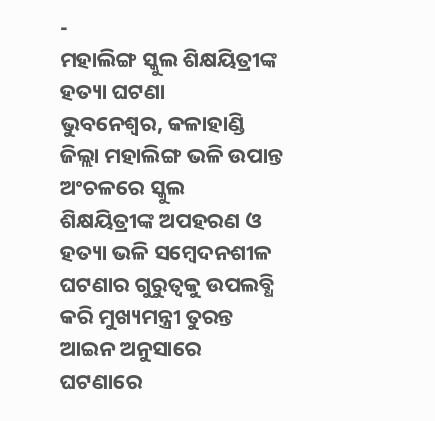-
ମହାଲିଙ୍ଗ ସ୍କୁଲ ଶିକ୍ଷୟିତ୍ରୀଙ୍କ ହତ୍ୟା ଘଟଣା
ଭୁବନେଶ୍ୱର, କଳାହାଣ୍ଡି ଜିଲ୍ଲା ମହାଲିଙ୍ଗ ଭଳି ଉପାନ୍ତ ଅଂଚଳରେ ସ୍କୁଲ ଶିକ୍ଷୟିତ୍ରୀଙ୍କ ଅପହରଣ ଓ ହତ୍ୟା ଭଳି ସମ୍ବେଦନଶୀଳ ଘଟଣାର ଗୁରୁତ୍ୱକୁ ଉପଲବ୍ଧି କରି ମୁଖ୍ୟମନ୍ତ୍ରୀ ତୁରନ୍ତ ଆଇନ ଅନୁସାରେ ଘଟଣାରେ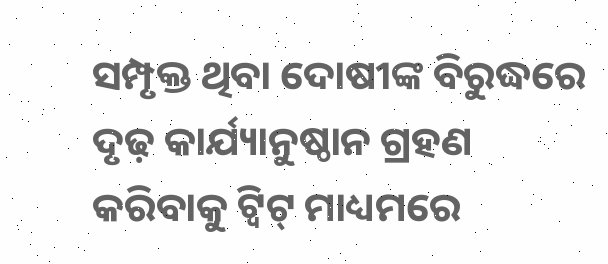ସମ୍ପୃକ୍ତ ଥିବା ଦୋଷୀଙ୍କ ବିରୁଦ୍ଧରେ ଦୃଢ଼ କାର୍ଯ୍ୟାନୁଷ୍ଠାନ ଗ୍ରହଣ କରିବାକୁ ଟ୍ୱିଟ୍ ମାଧ୍ୟମରେ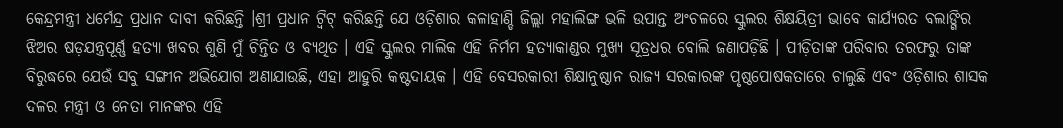କେନ୍ଦ୍ରମନ୍ତ୍ରୀ ଧର୍ମେନ୍ଦ୍ର ପ୍ରଧାନ ଦାବୀ କରିଛନ୍ତି ।ଶ୍ରୀ ପ୍ରଧାନ ଟ୍ୱିଟ୍ କରିଛନ୍ତି ଯେ ଓଡ଼ିଶାର କଳାହାଣ୍ଡି ଜିଲ୍ଲା ମହାଲିଙ୍ଗ ଭଳି ଉପାନ୍ତ ଅଂଚଳରେ ସ୍କୁଲର ଶିକ୍ଷୟିତ୍ରୀ ଭାବେ କାର୍ଯ୍ୟରତ ବଲାଙ୍ଗିର ଝିଅର ଷଡ଼ଯନ୍ତ୍ରପୂର୍ଣ୍ଣ ହତ୍ୟା ଖବର ଶୁଣି ମୁଁ ଚିନ୍ତିତ ଓ ବ୍ୟଥିତ । ଏହି ସ୍କୁଲର ମାଲିକ ଏହି ନିର୍ମମ ହତ୍ୟାକାଣ୍ଡର ମୁଖ୍ୟ ସୂତ୍ରଧର ବୋଲି ଜଣାପଡ଼ିଛି । ପୀଡ଼ିତାଙ୍କ ପରିବାର ତରଫରୁ ତାଙ୍କ ବିରୁଦ୍ଧରେ ଯେଉଁ ସବୁ ସଙ୍ଗୀନ ଅଭିଯୋଗ ଅଣାଯାଉଛି, ଏହା ଆହୁରି କଷ୍ଟଦାୟକ । ଏହି ବେସରକାରୀ ଶିକ୍ଷାନୁଷ୍ଠାନ ରାଜ୍ୟ ସରକାରଙ୍କ ପୃଷ୍ଠପୋଷକତାରେ ଚାଲୁଛି ଏବଂ ଓଡ଼ିଶାର ଶାସକ ଦଳର ମନ୍ତ୍ରୀ ଓ ନେତା ମାନଙ୍କର ଏହି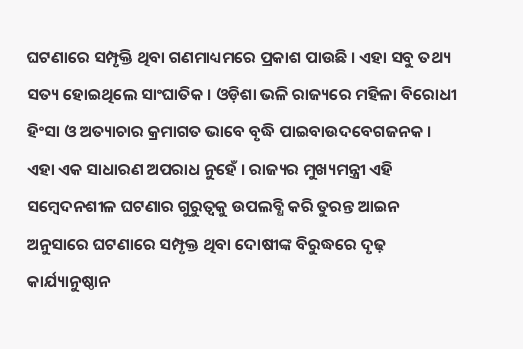ଘଟଣାରେ ସମ୍ପୃକ୍ତି ଥିବା ଗଣମାଧ୍ୟମରେ ପ୍ରକାଶ ପାଉଛି । ଏହା ସବୁ ତଥ୍ୟ ସତ୍ୟ ହୋଇଥିଲେ ସାଂଘାତିକ । ଓଡ଼ିଶା ଭଳି ରାଜ୍ୟରେ ମହିଳା ବିରୋଧୀ ହିଂସା ଓ ଅତ୍ୟାଚାର କ୍ରମାଗତ ଭାବେ ବୃଦ୍ଧି ପାଇବାଉଦବେଗଜନକ । ଏହା ଏକ ସାଧାରଣ ଅପରାଧ ନୁହେଁ । ରାଜ୍ୟର ମୁଖ୍ୟମନ୍ତ୍ରୀ ଏହି ସମ୍ବେଦନଶୀଳ ଘଟଣାର ଗୁରୁତ୍ୱକୁ ଉପଲବ୍ଧି କରି ତୁରନ୍ତ ଆଇନ ଅନୁସାରେ ଘଟଣାରେ ସମ୍ପୃକ୍ତ ଥିବା ଦୋଷୀଙ୍କ ବିରୁଦ୍ଧରେ ଦୃଢ଼ କାର୍ଯ୍ୟାନୁଷ୍ଠାନ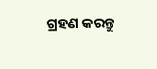ଗ୍ରହଣ କରନ୍ତୁ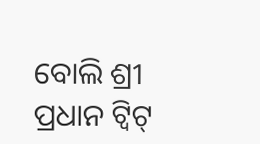ବୋଲି ଶ୍ରୀ ପ୍ରଧାନ ଟ୍ୱିଟ୍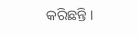କରିଛନ୍ତି ।